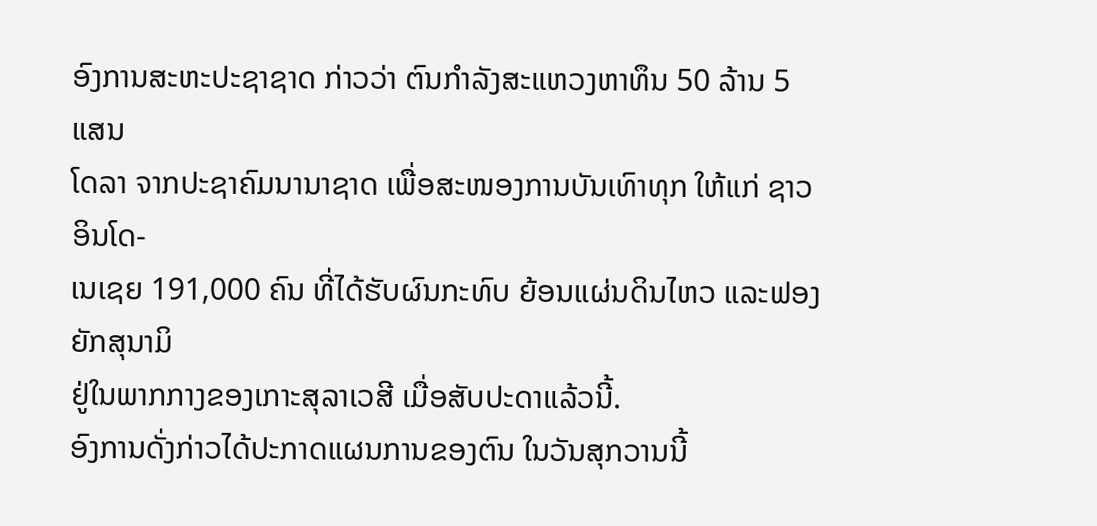ອົງການສະຫະປະຊາຊາດ ກ່າວວ່າ ຕົນກຳລັງສະແຫວງຫາທຶນ 50 ລ້ານ 5 ແສນ
ໂດລາ ຈາກປະຊາຄົມນານາຊາດ ເພື່ອສະໜອງການບັນເທົາທຸກ ໃຫ້ແກ່ ຊາວອິນໂດ-
ເນເຊຍ 191,000 ຄົນ ທີ່ໄດ້ຮັບຜົນກະທົບ ຍ້ອນແຜ່ນດິນໄຫວ ແລະຟອງຍັກສຸນາມິ
ຢູ່ໃນພາກກາງຂອງເກາະສຸລາເວສີ ເມື່ອສັບປະດາແລ້ວນີ້.
ອົງການດັ່ງກ່າວໄດ້ປະກາດແຜນການຂອງຕົນ ໃນວັນສຸກວານນີ້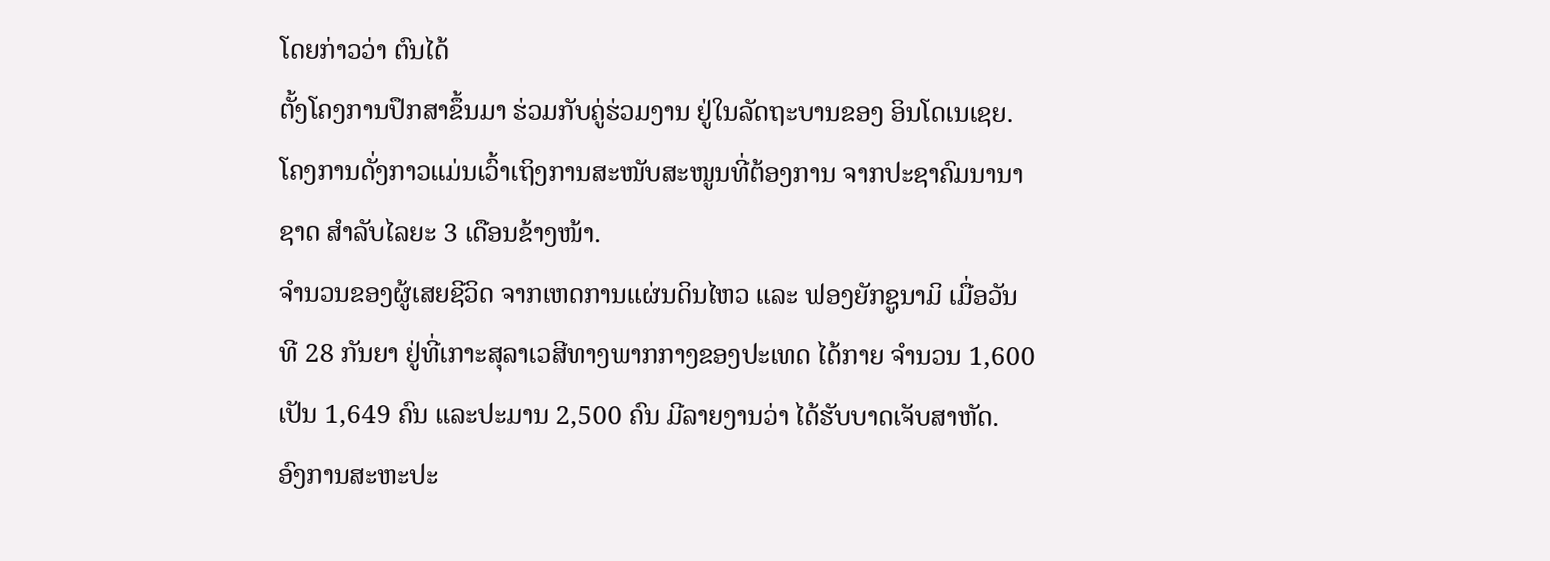ໂດຍກ່າວວ່າ ຕົນໄດ້
ຕັ້ງໂຄງການປຶກສາຂຶ້ນມາ ຮ່ວມກັບຄູ່ຮ່ວມງານ ຢູ່ໃນລັດຖະບານຂອງ ອິນໂດເນເຊຍ.
ໂຄງການດັ່ງກາວແມ່ນເວົ້າເຖິງການສະໜັບສະໜູນທີ່ຕ້ອງການ ຈາກປະຊາຄົມນານາ
ຊາດ ສຳລັບໄລຍະ 3 ເດືອນຂ້າງໜ້າ.
ຈຳນວນຂອງຜູ້ເສຍຊີວິດ ຈາກເຫດການແຜ່ນດິນໄຫວ ແລະ ຟອງຍັກຊູນາມິ ເມື່ອວັນ
ທີ 28 ກັນຍາ ຢູ່ທີ່ເກາະສຸລາເວສີທາງພາກກາງຂອງປະເທດ ໄດ້ກາຍ ຈຳນວນ 1,600
ເປັນ 1,649 ຄົນ ແລະປະມານ 2,500 ຄົນ ມີລາຍງານວ່າ ໄດ້ຮັບບາດເຈັບສາຫັດ.
ອົງການສະຫະປະ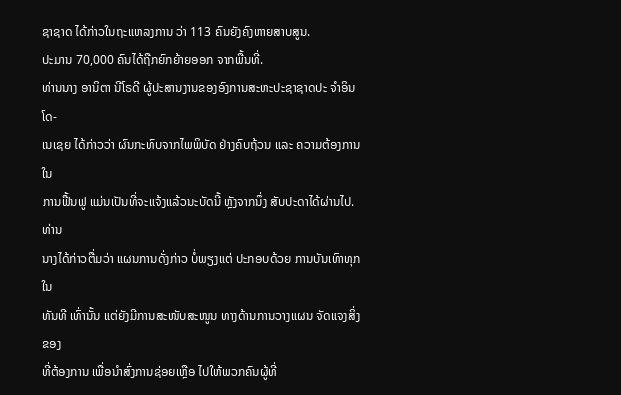ຊາຊາດ ໄດ້ກ່າວໃນຖະແຫລງການ ວ່າ 113 ຄົນຍັງຄົງຫາຍສາບສູນ.
ປະມານ 70,000 ຄົນໄດ້ຖືກຍົກຍ້າຍອອກ ຈາກພື້ນທີ່.
ທ່ານນາງ ອານິຕາ ນີໂຣດີ ຜູ້ປະສານງານຂອງອົງການສະຫະປະຊາຊາດປະ ຈຳອິນໂດ-
ເນເຊຍ ໄດ້ກ່າວວ່າ ຜົນກະທົບຈາກໄພພິບັດ ຢ່າງຄົບຖ້ວນ ແລະ ຄວາມຕ້ອງການ ໃນ
ການຟື້ນຟູ ແມ່ນເປັນທີ່ຈະແຈ້ງແລ້ວນະບັດນີ້ ຫຼັງຈາກນຶ່ງ ສັບປະດາໄດ້ຜ່ານໄປ. ທ່ານ
ນາງໄດ້ກ່າວຕື່ມວ່າ ແຜນການດັ່ງກ່າວ ບໍ່ພຽງແຕ່ ປະກອບດ້ວຍ ການບັນເທົາທຸກ ໃນ
ທັນທີ ເທົ່ານັ້ນ ແຕ່ຍັງມີການສະໜັບສະໜູນ ທາງດ້ານການວາງແຜນ ຈັດແຈງສິ່ງຂອງ
ທີ່ຕ້ອງການ ເພື່ອນຳສົ່ງການຊ່ອຍເຫຼືອ ໄປໃຫ້ພວກຄົນຜູ້ທີ່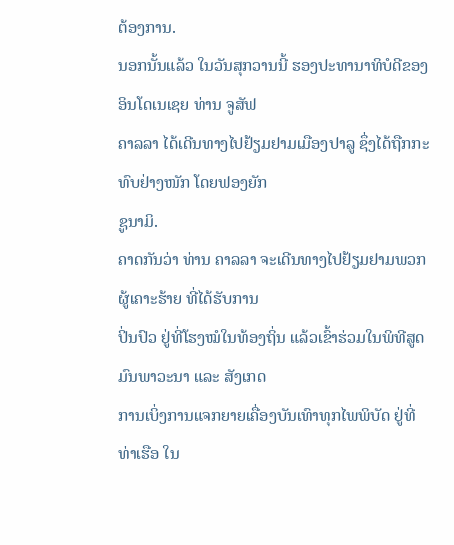ຕ້ອງການ.
ນອກນັ້ນແລ້ວ ໃນວັນສຸກວານນີ້ ຮອງປະທານາທິບໍດີຂອງອິນໂດເນເຊຍ ທ່ານ ຈູສັຟ
ຄາລລາ ໄດ້ເດີນທາງໄປຢ້ຽມຢາມເມືອງປາລູ ຊຶ່ງໄດ້ຖືກກະທົບຢ່າງໜັກ ໂດຍຟອງຍັກ
ຊູນາມິ.
ຄາດກັນວ່າ ທ່ານ ຄາລລາ ຈະເດີນທາງໄປຢ້ຽມຢາມພວກຜູ້ເຄາະຮ້າຍ ທີ່ໄດ້ຮັບການ
ປິ່ນປົວ ຢູ່ທີ່ໂຮງໝໍໃນທ້ອງຖິ່ນ ແລ້ວເຂົ້າຮ່ວມໃນພິທີສູດມົນພາວະນາ ແລະ ສັງເກດ
ການເບິ່ງການແຈກຍາຍເຄື່ອງບັນເທົາທຸກໄພພິບັດ ຢູ່ທີ່ທ່າເຮືອ ໃນ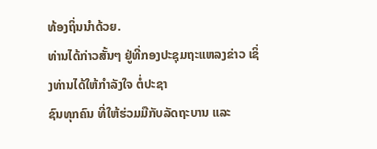ທ້ອງຖິ່ນນຳດ້ວຍ.
ທ່ານໄດ້ກ່າວສັ້ນໆ ຢູ່ທີ່ກອງປະຊຸມຖະແຫລງຂ່າວ ເຊິ່ງທ່ານໄດ້ໃຫ້ກຳລັງໃຈ ຕໍ່ປະຊາ
ຊົນທຸກຄົນ ທີ່ໃຫ້ຮ່ວມມືກັບລັດຖະບານ ແລະ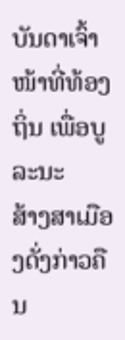ບັນດາເຈົ້າໜ້າທີ່ທ້ອງຖິ່ນ ເພື່ອບູລະນະ
ສ້າງສາເມືອງດັ່ງກ່າວຄືນ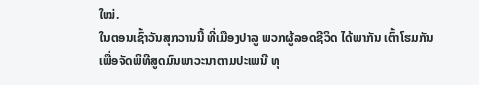ໃໝ່.
ໃນຕອນເຊົ້າວັນສຸກວານນີ້ ທີ່ເມືອງປາລູ ພວກຜູ້ລອດຊີວິດ ໄດ້ພາກັນ ເຕົ້າໂຮມກັນ
ເພື່ອຈັດພິທີສູດມົນພາວະນາຕາມປະເພນີ ທຸ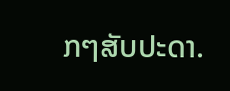ກໆສັບປະດາ.